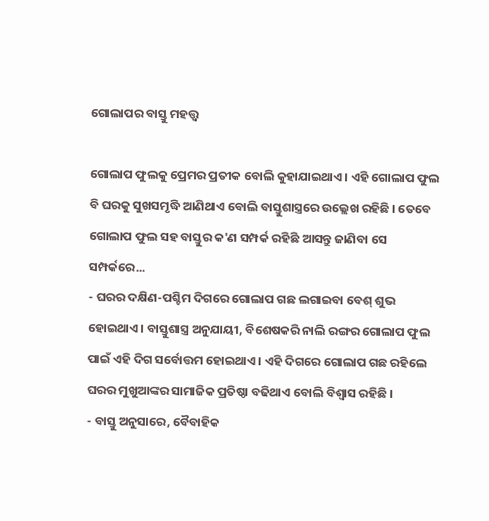ଗୋଲାପର ବାସ୍ତୁ ମହତ୍ତ୍ୱ

ଗୋଲାପ ଫୁଲକୁ ପ୍ରେମର ପ୍ରତୀକ ବୋଲି କୁହାଯାଇଥାଏ । ଏହି ଗୋଲାପ ଫୁଲ ବି ଘରକୁ ସୁଖସମୃଦ୍ଧି ଆଣିଥାଏ ବୋଲି ବାସ୍ତୁଶାସ୍ତ୍ରରେ ଉଲ୍ଲେଖ ରହିଛି । ତେବେ ଗୋଲାପ ଫୁଲ ସହ ବାସ୍ତୁର କ'ଣ ସମ୍ପର୍କ ରହିଛି ଆସନ୍ତୁ ଜାଣିବା ସେ ସମ୍ପର୍କରେ...
- ଘରର ଦକ୍ଷିଣ-ପଶ୍ଚିମ ଦିଗରେ ଗୋଲାପ ଗଛ ଲଗାଇବା ବେଶ୍ ଶୁଭ ହୋଇଥାଏ । ବାସ୍ତୁଶାସ୍ତ୍ର ଅନୁଯାୟୀ, ବିଶେଷକରି ନାଲି ରଙ୍ଗର ଗୋଲାପ ଫୁଲ ପାଇଁ ଏହି ଦିଗ ସର୍ବୋତ୍ତମ ହୋଇଥାଏ । ଏହି ଦିଗରେ ଗୋଲାପ ଗଛ ରହିଲେ ଘରର ମୁଖୁଆଙ୍କର ସାମାଜିକ ପ୍ରତିଷ୍ଠା ବଢିଥାଏ ବୋଲି ବିଶ୍ୱାସ ରହିଛି ।
- ବାସ୍ତୁ ଅନୁସାରେ, ବୈବାହିକ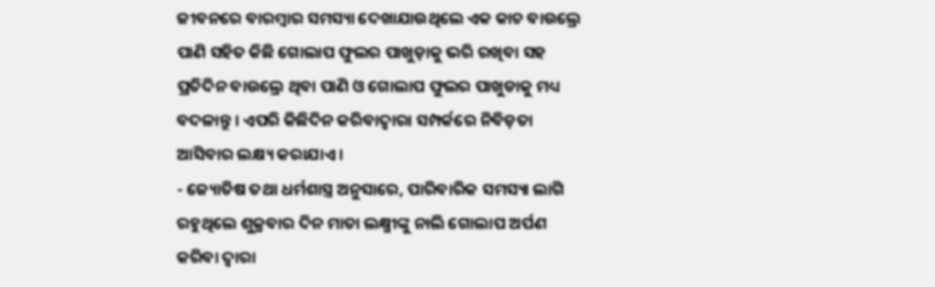ଜୀବନରେ ବାରମ୍ବାର ସମସ୍ୟା ଦେଖାଯାଉଥିଲେ ଏକ କାଚ ବାଉଲ୍ରେ ପାଣି ସହିତ କିଛି ଗୋଲାପ ଫୁଲର ପାଖୁଡ଼ାକୁ ଭରି ରଖିବା ସହ ପ୍ରତିଦିନ ବାଉଲ୍ରେ ଥିବା ପାଣି ଓ ଗୋଲାପ ଫୁଲର ପାଖୁଡାକୁ ମଧ୍ୟ ବଦଳାନ୍ତୁ । ଏପରି କିଛିଦିନ କରିବାଦ୍ୱାରା ସମ୍ପର୍କରେ ନିବିଡ଼ତା ଆସିବାର ଲକ୍ଷ୍ୟ କରାଯାଏ ।
- ଜ୍ୟୋତିଷ ତଥା ଧର୍ମଶାସ୍ତ୍ର ଅନୁସାରେ, ପାରିବାରିକ ସମସ୍ୟା ଲାଗି ରହୁଥିଲେ ଶୁକ୍ରବାର ଦିନ ମାତା ଲକ୍ଷ୍ମୀଙ୍କୁ ନାଲି ଗୋଲାପ ଅର୍ପଣ କରିବା ଦ୍ୱାରା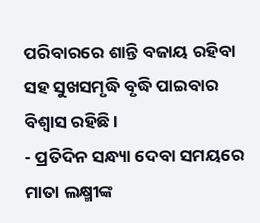ପରିବାରରେ ଶାନ୍ତି ବଜାୟ ରହିବା ସହ ସୁଖସମୃଦ୍ଧି ବୃଦ୍ଧି ପାଇବାର ବିଶ୍ୱାସ ରହିଛି ।
- ପ୍ରତିଦିନ ସନ୍ଧ୍ୟା ଦେବା ସମୟରେ ମାତା ଲକ୍ଷ୍ମୀଙ୍କ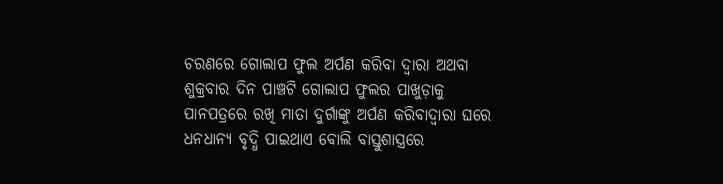ଚରଣରେ ଗୋଲାପ ଫୁଲ ଅର୍ପଣ କରିବା ଦ୍ୱାରା ଅଥବା ଶୁକ୍ରବାର ଦିନ ପାଞ୍ଚଟି ଗୋଲାପ ଫୁଲର ପାଖୁଡ଼ାକୁ ପାନପତ୍ରରେ ରଖି ମାତା ଦୁର୍ଗାଙ୍କୁ ଅର୍ପଣ କରିବାଦ୍ୱାରା ଘରେ ଧନଧାନ୍ୟ ବୃଦ୍ଧି ପାଇଥାଏ ବୋଲି ବାସ୍ତୁଶାସ୍ତ୍ରରେ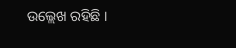ଉଲ୍ଲେଖ ରହିଛି ।